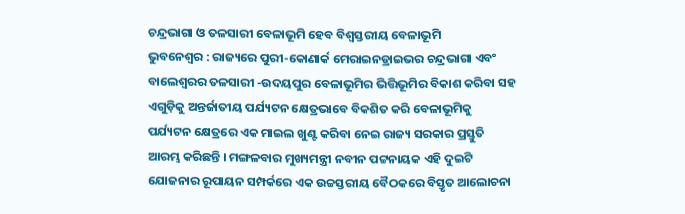ଚନ୍ଦ୍ରଭାଗା ଓ ତଳସାରୀ ବେଳାଭୂମି ହେବ ବିଶ୍ୱସ୍ତରୀୟ ବେଳାଭୂମି
ଭୁବନେଶ୍ୱର : ରାଜ୍ୟରେ ପୁରୀ-କୋଣାର୍କ ମେରାଇନଡ୍ରାଇଭର ଚନ୍ଦ୍ରଭାଗା ଏବଂ ବାଲେଶ୍ୱରର ତଳସାରୀ -ଉଦୟପୁର ବେଳାଭୂମିର ଭିତ୍ତିଭୂମିର ବିକାଶ କରିବା ସହ ଏଗୁଡ଼ିକୁ ଅନ୍ତର୍ଜାତୀୟ ପର୍ଯ୍ୟଟନ କ୍ଷେତ୍ରଭାବେ ବିକଶିତ କରି ବେଳାଭୂମିକୁ ପର୍ଯ୍ୟଟନ କ୍ଷେତ୍ରରେ ଏକ ମାଇଲ ଖୁଣ୍ଟ କରିବା ନେଇ ରାଜ୍ୟ ସରକାର ପ୍ରସ୍ତୁତି ଆରମ୍ଭ କରିଛନ୍ତି । ମଙ୍ଗଳବାର ମୁଖ୍ୟମନ୍ତ୍ରୀ ନବୀନ ପଟ୍ଟନାୟକ ଏହି ଦୁଇଟି ଯୋଜନାର ରୂପାୟନ ସମ୍ପର୍କରେ ଏକ ଉଚ୍ଚସ୍ତରୀୟ ବୈଠକରେ ବିସ୍ତୃତ ଆଲୋଚନା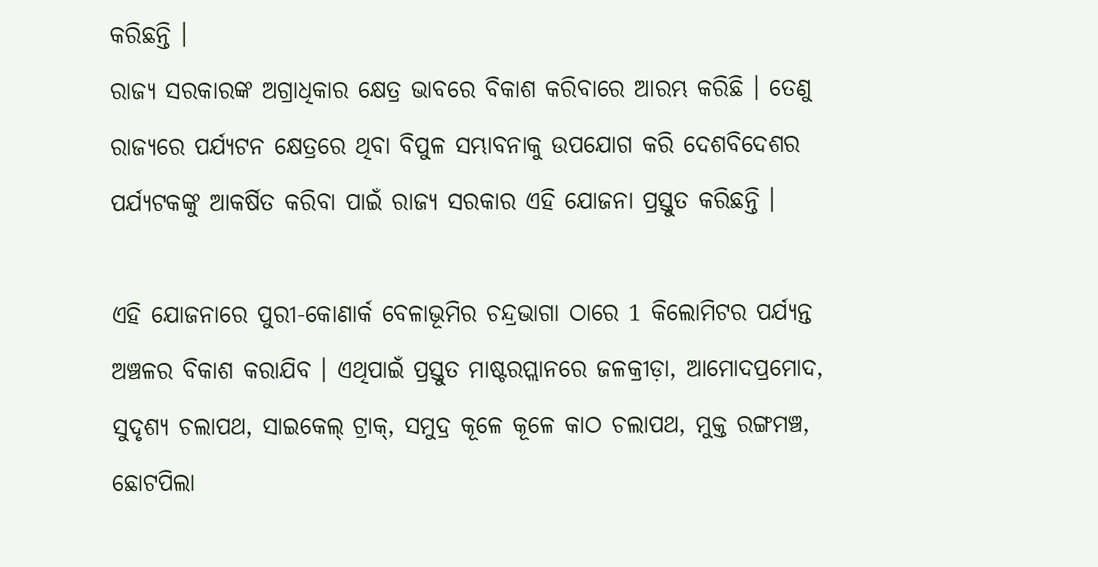କରିଛନ୍ତି ।
ରାଜ୍ୟ ସରକାରଙ୍କ ଅଗ୍ରାଧିକାର କ୍ଷେତ୍ର ଭାବରେ ବିକାଶ କରିବାରେ ଆରମ୍ଭ କରିଛି । ତେଣୁ ରାଜ୍ୟରେ ପର୍ଯ୍ୟଟନ କ୍ଷେତ୍ରରେ ଥିବା ବିପୁଳ ସମ୍ଭାବନାକୁ ଉପଯୋଗ କରି ଦେଶବିଦେଶର ପର୍ଯ୍ୟଟକଙ୍କୁ ଆକର୍ଷିତ କରିବା ପାଇଁ ରାଜ୍ୟ ସରକାର ଏହି ଯୋଜନା ପ୍ରସ୍ତୁତ କରିଛନ୍ତି ।

ଏହି ଯୋଜନାରେ ପୁରୀ-କୋଣାର୍କ ବେଳାଭୂମିର ଚନ୍ଦ୍ରଭାଗା ଠାରେ 1 କିଲୋମିଟର ପର୍ଯ୍ୟନ୍ତ ଅଞ୍ଚଳର ବିକାଶ କରାଯିବ । ଏଥିପାଇଁ ପ୍ରସ୍ତୁତ ମାଷ୍ଟରପ୍ଲାନରେ ଜଳକ୍ରୀଡ଼ା, ଆମୋଦପ୍ରମୋଦ, ସୁଦୃଶ୍ୟ ଚଲାପଥ, ସାଇକେଲ୍ ଟ୍ରାକ୍, ସମୁଦ୍ର କୂଳେ କୂଳେ କାଠ ଚଲାପଥ, ମୁକ୍ତ ରଙ୍ଗମଞ୍ଚ, ଛୋଟପିଲା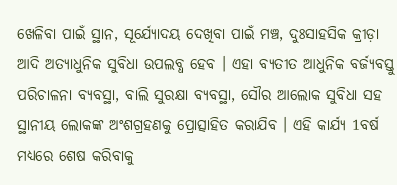ଖେଳିବା ପାଇଁ ସ୍ଥାନ, ସୂର୍ଯ୍ୟୋଦୟ ଦେଖିବା ପାଇଁ ମଞ୍ଚ, ଦୁଃସାହସିକ କ୍ରୀଡ଼ା ଆଦି ଅତ୍ୟାଧୁନିକ ସୁବିଧା ଉପଲବ୍ଧ ହେବ । ଏହା ବ୍ୟତୀତ ଆଧୁନିକ ବର୍ଜ୍ୟବସ୍ତୁ ପରିଚାଳନା ବ୍ୟବସ୍ଥା, ବାଲି ସୁରକ୍ଷା ବ୍ୟବସ୍ଥା, ସୌର ଆଲୋକ ସୁବିଧା ସହ ସ୍ଥାନୀୟ ଲୋକଙ୍କ ଅଂଶଗ୍ରହଣକୁ ପ୍ରୋତ୍ସାହିତ କରାଯିବ । ଏହି କାର୍ଯ୍ୟ 1ବର୍ଷ ମଧ୍ୟରେ ଶେଷ କରିବାକୁ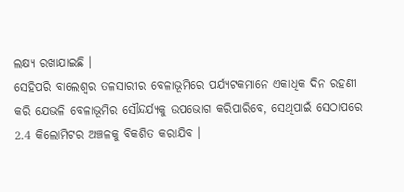ଲକ୍ଷ୍ୟ ରଖାଯାଇଛି ।
ସେହିପରି ବାଲେଶ୍ୱର ତଳସାରୀର ବେଳାଭୂମିରେ ପର୍ଯ୍ୟଟକମାନେ ଏକାଧିକ ଦିନ ରହଣୀ କରି ଯେଭଳି ବେଳାଭୂମିର ସୌନ୍ଦର୍ଯ୍ୟକୁ ଉପଭୋଗ କରିପାରିବେ, ସେଥିପାଇଁ ସେଠାପରେ 2.4 କିଲୋମିଟର ଅଞ୍ଚଳକୁ ବିକଶିତ କରାଯିବ ।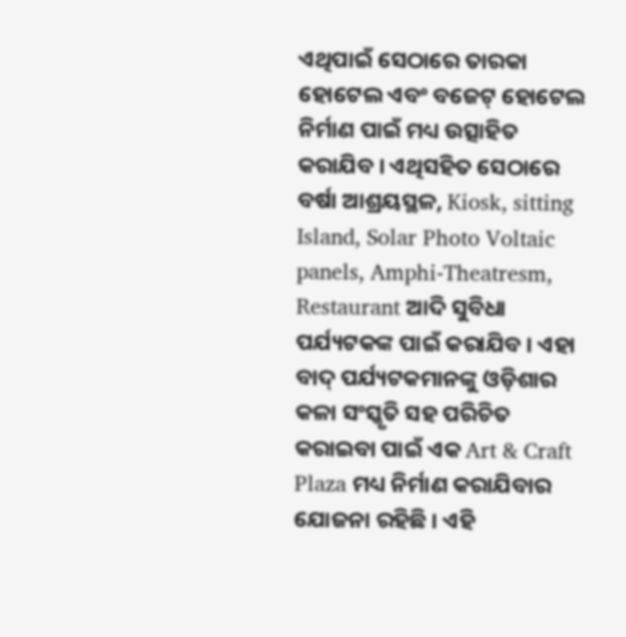ଏଥିପାଇଁ ସେଠାରେ ତାରକା ହୋଟେଲ ଏବଂ ବଜେଟ୍ ହୋଟେଲ ନିର୍ମାଣ ପାଇଁ ମଧ୍ୟ ଉତ୍ସାହିତ କରାଯିବ । ଏଥିସହିତ ସେଠାରେ ବର୍ଷା ଆଶ୍ରୟସ୍ଥଳ, Kiosk, sitting Island, Solar Photo Voltaic panels, Amphi-Theatresm, Restaurant ଆଦି ସୁବିଧା ପର୍ଯ୍ୟଟକଙ୍କ ପାଇଁ କରାଯିବ । ଏହା ବାଦ୍ ପର୍ଯ୍ୟଟକମାନଙ୍କୁ ଓଡ଼ିଶାର କଳା ସଂସ୍କୃତି ସହ ପରିଚିତ କରାଇବା ପାଇଁ ଏକ Art & Craft Plaza ମଧ୍ୟ ନିର୍ମାଣ କରାଯିବାର ଯୋଜନା ରହିଛି । ଏହି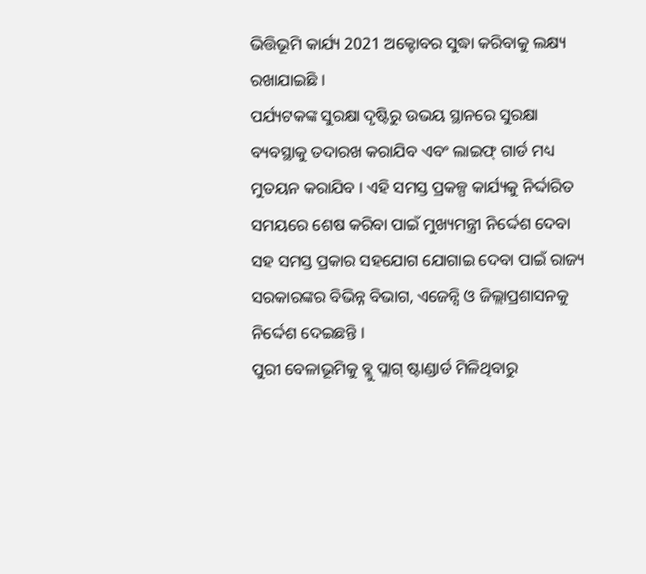ଭିତ୍ତିଭୂମି କାର୍ଯ୍ୟ 2021 ଅକ୍ଟୋବର ସୁଦ୍ଧା କରିବାକୁ ଲକ୍ଷ୍ୟ ରଖାଯାଇଛି ।
ପର୍ଯ୍ୟଟକଙ୍କ ସୁରକ୍ଷା ଦୃଷ୍ଟିରୁ ଉଭୟ ସ୍ଥାନରେ ସୁରକ୍ଷା ବ୍ୟବସ୍ଥାକୁ ତଦାରଖ କରାଯିବ ଏବଂ ଲାଇଫ୍ ଗାର୍ଡ ମଧ୍ୟ ମୁତୟନ କରାଯିବ । ଏହି ସମସ୍ତ ପ୍ରକଳ୍ପ କାର୍ଯ୍ୟକୁ ନିର୍ଦ୍ଦାରିତ ସମୟରେ ଶେଷ କରିବା ପାଇଁ ମୁଖ୍ୟମନ୍ତ୍ରୀ ନିର୍ଦ୍ଦେଶ ଦେବା ସହ ସମସ୍ତ ପ୍ରକାର ସହଯୋଗ ଯୋଗାଇ ଦେବା ପାଇଁ ରାଜ୍ୟ ସରକାରଙ୍କର ବିଭିନ୍ନ ବିଭାଗ, ଏଜେନ୍ସି ଓ ଜିଲ୍ଲାପ୍ରଶାସନକୁ ନିର୍ଦ୍ଦେଶ ଦେଇଛନ୍ତି ।
ପୁରୀ ବେଳାଭୂମିକୁ ବ୍ଲୁ ପ୍ଲାଗ୍ ଷ୍ଟାଣ୍ଡାର୍ଡ ମିଳିଥିବାରୁ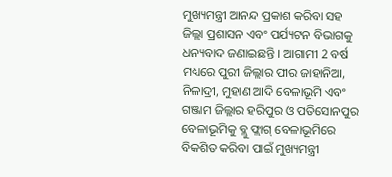ମୁଖ୍ୟମନ୍ତ୍ରୀ ଆନନ୍ଦ ପ୍ରକାଶ କରିବା ସହ ଜିଲ୍ଲା ପ୍ରଶାସନ ଏବଂ ପର୍ଯ୍ୟଟନ ବିଭାଗକୁ ଧନ୍ୟବାଦ ଜଣାଇଛନ୍ତି । ଆଗାମୀ 2 ବର୍ଷ ମଧ୍ୟରେ ପୁରୀ ଜିଲ୍ଲାର ପୀର ଜାହାନିଆ, ନିଳାଦ୍ରୀ, ମୁହାଣ ଆଦି ବେଳାଭୂମି ଏବଂ ଗଞ୍ଜାମ ଜିଲ୍ଲାର ହରିପୁର ଓ ପତିସୋନପୁର ବେଳାଭୂମିକୁ ବ୍ଲୁ ଫ୍ଲାଗ୍ ବେଳାଭୂମିରେ ବିକଶିତ କରିବା ପାଇଁ ମୁଖ୍ୟମନ୍ତ୍ରୀ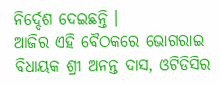ନିର୍ଦ୍ଦେଶ ଦେଇଛନ୍ତି ।
ଆଜିର ଏହି ବୈଠକରେ ଭୋଗରାଇ ବିଧାୟକ ଶ୍ରୀ ଅନନ୍ତ ଦାସ, ଓଟିଡିସିର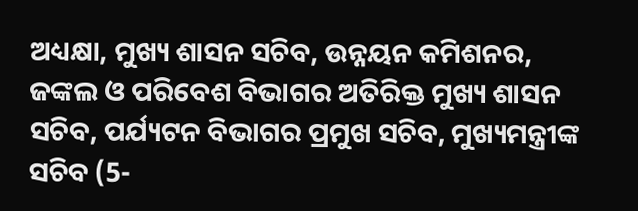ଅଧ୍ୟକ୍ଷା, ମୁଖ୍ୟ ଶାସନ ସଚିବ, ଉନ୍ନୟନ କମିଶନର, ଜଙ୍କଲ ଓ ପରିବେଶ ବିଭାଗର ଅତିରିକ୍ତ ମୁଖ୍ୟ ଶାସନ ସଚିବ, ପର୍ଯ୍ୟଟନ ବିଭାଗର ପ୍ରମୁଖ ସଚିବ, ମୁଖ୍ୟମନ୍ତ୍ରୀଙ୍କ ସଚିବ (5-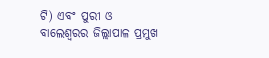ଟି) ଏବଂ ପୁରୀ ଓ ବାଲେଶ୍ୱରର ଜିଲ୍ଲାପାଳ ପ୍ରମୁଖ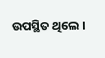ଉପସ୍ଥିତ ଥିଲେ ।